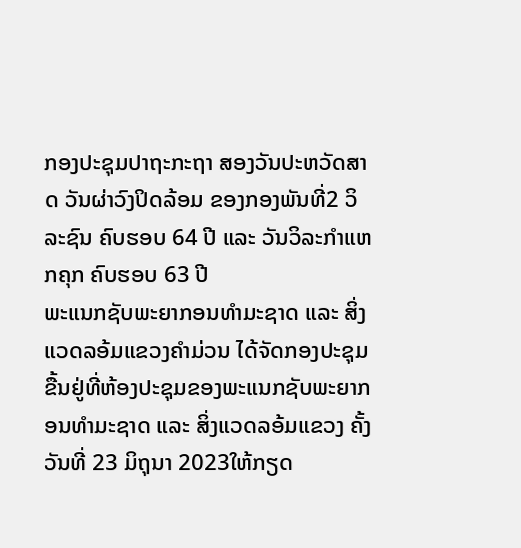ກອງປະຊຸມປາຖະກະຖາ ສອງວັນປະຫວັດສາດ ວັນຜ່າວົງປິດລ້ອມ ຂອງກອງພັນທີ່2 ວິລະຊົນ ຄົບຮອບ 64 ປີ ແລະ ວັນວິລະກຳແຫກຄຸກ ຄົບຮອບ 63 ປີ
ພະແນກຊັບພະຍາກອນທຳມະຊາດ ແລະ ສິ່ງແວດລອ້ມແຂວງຄຳມ່ວນ ໄດ້ຈັດກອງປະຊຸມຂື້ນຢູ່ທີ່ຫ້ອງປະຊຸມຂອງພະແນກຊັບພະຍາກອນທຳມະຊາດ ແລະ ສິ່ງແວດລອ້ມແຂວງ ຄັ້ງວັນທີ່ 23 ມິຖຸນາ 2023ໃຫ້ກຽດ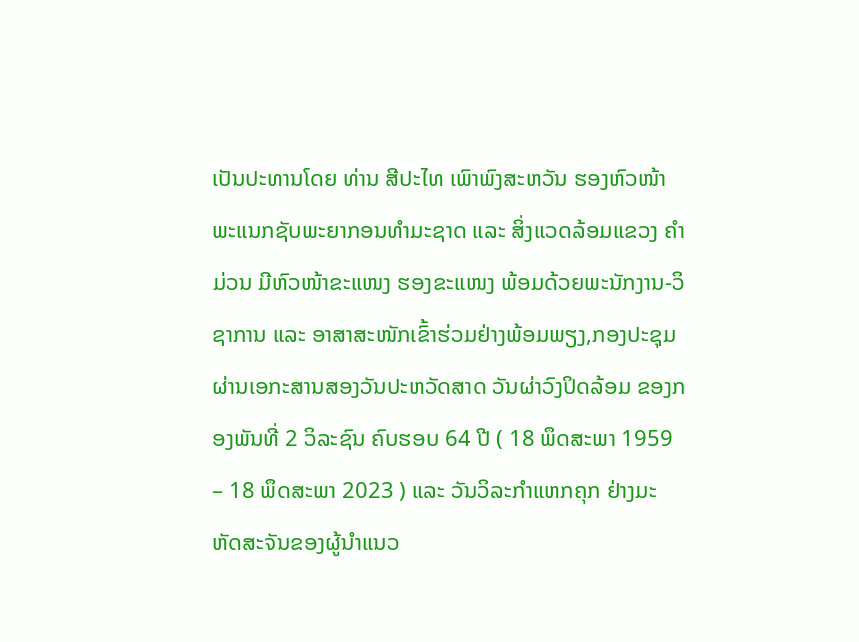ເປັນປະທານໂດຍ ທ່ານ ສີປະໄທ ເພົາພົງສະຫວັນ ຮອງຫົວໜ້າພະແນກຊັບພະຍາກອນທໍາມະຊາດ ແລະ ສິ່ງແວດລ້ອມແຂວງ ຄໍາມ່ວນ ມີຫົວໜ້າຂະແໜງ ຮອງຂະແໜງ ພ້ອມດ້ວຍພະນັກງານ-ວິຊາການ ແລະ ອາສາສະໜັກເຂົ້າຮ່ວມຢ່າງພ້ອມພຽງ,ກອງປະຊຸມ ຜ່ານເອກະສານສອງວັນປະຫວັດສາດ ວັນຜ່າວົງປິດລ້ອມ ຂອງກອງພັນທີ່ 2 ວິລະຊົນ ຄົບຮອບ 64 ປີ ( 18 ພຶດສະພາ 1959 – 18 ພຶດສະພາ 2023 ) ແລະ ວັນວິລະກຳແຫກຄຸກ ຢ່າງມະຫັດສະຈັນຂອງຜູ້ນຳແນວ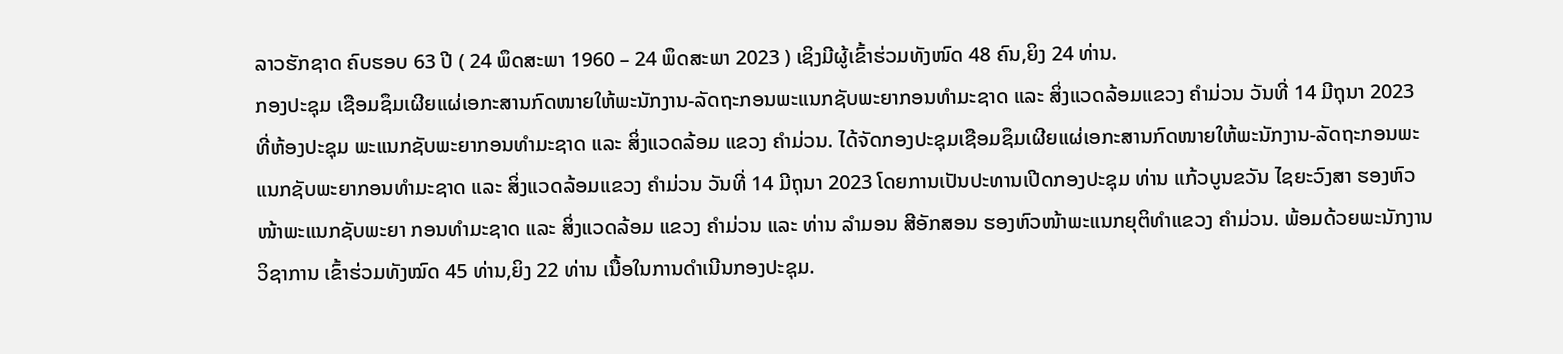ລາວຮັກຊາດ ຄົບຮອບ 63 ປີ ( 24 ພຶດສະພາ 1960 – 24 ພຶດສະພາ 2023 ) ເຊິງມີຜູ້ເຂົ້າຮ່ວມທັງໜົດ 48 ຄົນ,ຍິງ 24 ທ່ານ.
ກອງປະຊຸມ ເຊືອມຊຶມເຜີຍແຜ່ເອກະສານກົດໜາຍໃຫ້ພະນັກງານ-ລັດຖະກອນພະແນກຊັບພະຍາກອນທຳມະຊາດ ແລະ ສິ່ງແວດລ້ອມແຂວງ ຄຳມ່ວນ ວັນທີ່ 14 ມີຖຸນາ 2023
ທີ່ຫ້ອງປະຊຸມ ພະແນກຊັບພະຍາກອນທໍາມະຊາດ ແລະ ສິ່ງແວດລ້ອມ ແຂວງ ຄໍາມ່ວນ. ໄດ້ຈັດກອງປະຊຸມເຊືອມຊຶມເຜີຍແຜ່ເອກະສານກົດໜາຍໃຫ້ພະນັກງານ-ລັດຖະກອນພະແນກຊັບພະຍາກອນທຳມະຊາດ ແລະ ສິ່ງແວດລ້ອມແຂວງ ຄຳມ່ວນ ວັນທີ່ 14 ມີຖຸນາ 2023 ໂດຍການເປັນປະທານເປີດກອງປະຊຸມ ທ່ານ ແກ້ວບູນຂວັນ ໄຊຍະວົງສາ ຮອງຫົວໜ້າພະແນກຊັບພະຍາ ກອນທຳມະຊາດ ແລະ ສິ່ງແວດລ້ອມ ແຂວງ ຄຳມ່ວນ ແລະ ທ່ານ ລຳມອນ ສີອັກສອນ ຮອງຫົວໜ້າພະແນກຍຸຕິທຳແຂວງ ຄຳມ່ວນ. ພ້ອມດ້ວຍພະນັກງານວິຊາການ ເຂົ້າຮ່ວມທັງໝົດ 45 ທ່ານ,ຍິງ 22 ທ່ານ ເນື້ອໃນການດໍາເນີນກອງປະຊຸມ.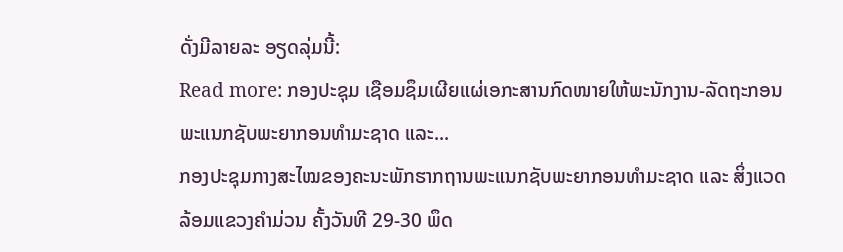ດັ່ງມີລາຍລະ ອຽດລຸ່ມນີ້:
Read more: ກອງປະຊຸມ ເຊືອມຊຶມເຜີຍແຜ່ເອກະສານກົດໜາຍໃຫ້ພະນັກງານ-ລັດຖະກອນພະແນກຊັບພະຍາກອນທຳມະຊາດ ແລະ...
ກອງປະຊຸມກາງສະໄໝຂອງຄະນະພັກຮາກຖານພະແນກຊັບພະຍາກອນທຳມະຊາດ ແລະ ສິ່ງແວດລ້ອມແຂວງຄຳມ່ວນ ຄັ້ງວັນທີ 29-30 ພຶດ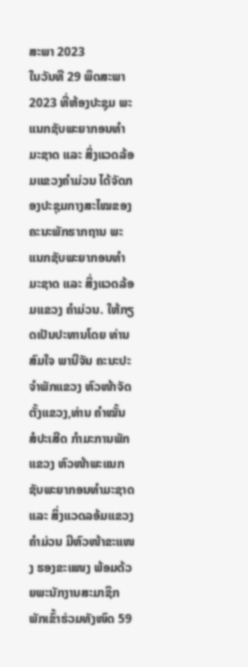ສະພາ 2023
ໃນວັນທີ 29 ພຶດສະພາ 2023 ທີ່ຫ້ອງປະຊຸມ ພະແນກຊັບພະຍາກອນທຳມະຊາດ ແລະ ສິ່ງແວດລ້ອມແຂວງຄຳມ່ວນ ໄດ້ຈັດກອງປະຊຸມກາງສະໄໝຂອງຄະນະພັກຮາກຖານ ພະແນກຊັບພະຍາກອນທຳມະຊາດ ແລະ ສິ່ງແວດລ້ອມແຂວງ ຄຳມ່ວນ. ໃຫ້ກຽດເປັນປະທານໂດຍ ທ່ານ ສົມໃຈ ພານີຈັນ ຄະນະປະຈຳພັກແຂວງ ຫົວໜ້າຈັດຕັ້ງແຂວງ,ທ່ານ ຄຳໝັ້ນ ສໍປະເສີດ ກຳມະການພັກແຂວງ ຫົວໜ້າພະແນກຊັບພະຍາກອນທໍາມະຊາດ ແລະ ສິ່ງແວດລອ້ມແຂວງຄໍາມ່ວນ ມີຫົວໜ້າຂະແໜງ ຮອງຂະແໜງ ພ້ອມດ້ວຍພະນັກງານສະມາຊິກພັກເຂົ້າຮ່ວມທັງໜົດ 59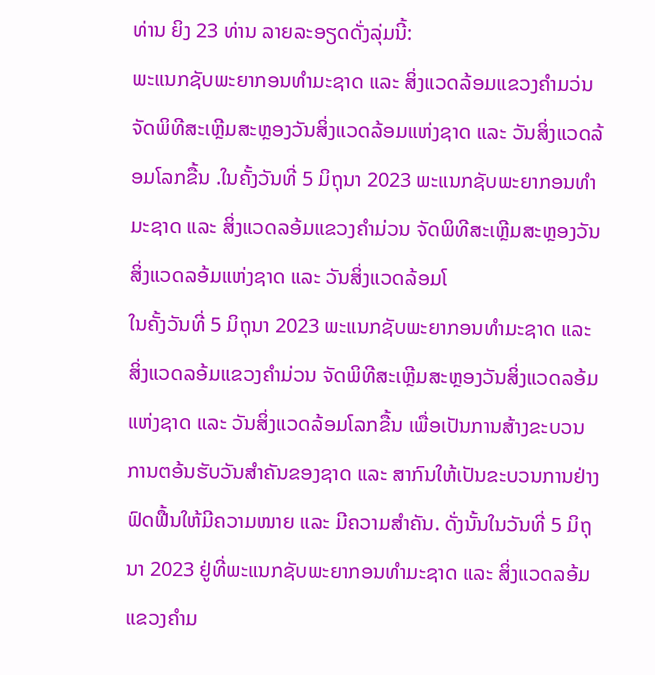ທ່ານ ຍິງ 23 ທ່ານ ລາຍລະອຽດດັ່ງລຸ່ມນີ້:
ພະແນກຊັບພະຍາກອນທຳມະຊາດ ແລະ ສິ່ງແວດລ້ອມແຂວງຄຳມວ່ນ ຈັດພິທີສະເຫຼີມສະຫຼອງວັນສິ່ງແວດລ້ອມແຫ່ງຊາດ ແລະ ວັນສິ່ງແວດລ້ອມໂລກຂື້ນ .ໃນຄັ້ງວັນທີ່ 5 ມິຖຸນາ 2023 ພະແນກຊັບພະຍາກອນທຳມະຊາດ ແລະ ສິ່ງແວດລອ້ມແຂວງຄຳມ່ວນ ຈັດພິທີສະເຫຼີມສະຫຼອງວັນສິ່ງແວດລອ້ມແຫ່ງຊາດ ແລະ ວັນສິ່ງແວດລ້ອມໂ
ໃນຄັ້ງວັນທີ່ 5 ມິຖຸນາ 2023 ພະແນກຊັບພະຍາກອນທຳມະຊາດ ແລະ ສິ່ງແວດລອ້ມແຂວງຄຳມ່ວນ ຈັດພິທີສະເຫຼີມສະຫຼອງວັນສິ່ງແວດລອ້ມແຫ່ງຊາດ ແລະ ວັນສິ່ງແວດລ້ອມໂລກຂື້ນ ເພື່ອເປັນການສ້າງຂະບວນການຕອ້ນຮັບວັນສຳຄັນຂອງຊາດ ແລະ ສາກົນໃຫ້ເປັນຂະບວນການຢ່າງຟົດຟື້ນໃຫ້ມີຄວາມໜາຍ ແລະ ມີຄວາມສຳຄັນ. ດັ່ງນັ້ນໃນວັນທີ່ 5 ມິຖຸນາ 2023 ຢູ່ທີ່ພະແນກຊັບພະຍາກອນທຳມະຊາດ ແລະ ສິ່ງແວດລອ້ມແຂວງຄຳມ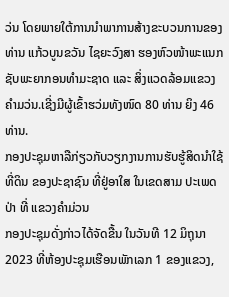ວ່ນ ໂດຍພາຍໃຕ້ການນຳພາການສ້າງຂະບວນການຂອງທ່ານ ແກ້ວບູນຂວັນ ໄຊຍະວົງສາ ຮອງຫົວໜ້າພະແນກຊັບພະຍາກອນທຳມະຊາດ ແລະ ສິ່ງແວດລ້ອມແຂວງຄຳມວ່ນ.ເຊີ່ງມີຜູ້ເຂົ້າຮວ່ມທັງໜົດ 80 ທ່ານ ຍິງ 46 ທ່ານ.
ກອງປະຊຸມຫາລືກ່ຽວກັບວຽກງານການຮັບຮູ້ສິດນໍາໃຊ້ທີ່ດິນ ຂອງປະຊາຊົນ ທີ່ຢູ່ອາໃສ ໃນເຂດສາມ ປະເພດປ່າ ທີ່ ແຂວງຄໍາມ່ວນ
ກອງປະຊຸມດັ່ງກ່າວໄດ້ຈັດຂື້ນ ໃນວັນທີ 12 ມິຖຸນາ 2023 ທີ່ຫ້ອງປະຊຸມເຮືອນພັກເລກ 1 ຂອງແຂວງ,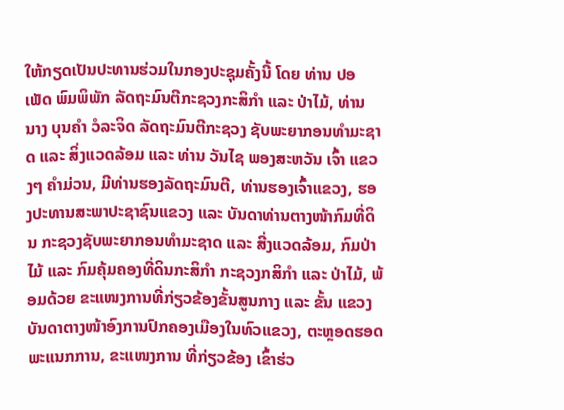ໃຫ້ກຽດເປັນປະທານຮ່ວມໃນກອງປະຊຸມຄັ້ງນີ້ ໂດຍ ທ່ານ ປອ ເພັດ ພົມພິພັກ ລັດຖະມົນຕີກະຊວງກະສິກໍາ ແລະ ປ່າໄມ້, ທ່ານ ນາງ ບຸນຄໍາ ວໍລະຈິດ ລັດຖະມົນຕີກະຊວງ ຊັບພະຍາກອນທໍາມະຊາດ ແລະ ສິ່ງແວດລ້ອມ ແລະ ທ່ານ ວັນໄຊ ພອງສະຫວັນ ເຈົ້າ ແຂວງໆ ຄໍາມ່ວນ, ມີທ່ານຮອງລັດຖະມົນຕີ, ທ່ານຮອງເຈົ້າແຂວງ, ຮອງປະທານສະພາປະຊາຊົນແຂວງ ແລະ ບັນດາທ່ານຕາງໜ້າກົມທີ່ດິນ ກະຊວງຊັບພະຍາກອນທຳມະຊາດ ແລະ ສີ່ງແວດລ້ອມ, ກົມປ່າໄມ້ ແລະ ກົມຄຸ້ມຄອງທີ່ດິນກະສິກຳ ກະຊວງກສິກຳ ແລະ ປ່າໄມ້, ພ້ອມດ້ວຍ ຂະແໜງການທີ່ກ່ຽວຂ້ອງຂັ້ນສູນກາງ ແລະ ຂັ້ນ ແຂວງ ບັນດາຕາງໜ້າອົງການປົກຄອງເມືອງໃນທົວແຂວງ, ຕະຫຼອດຮອດ ພະແນກການ, ຂະແໜງການ ທີ່ກ່ຽວຂ້ອງ ເຂົ້າຮ່ວ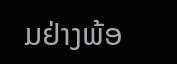ມຢ່າງພ້ອ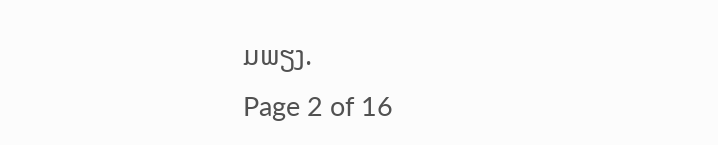ມພຽງ.
Page 2 of 16